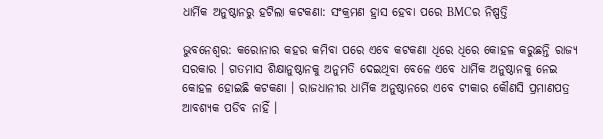ଧାର୍ମିକ ଅନୁଷ୍ଠାନରୁ ହଟିଲା କଟକଣା: ସଂକ୍ରମଣ ହ୍ରାସ ହେବା ପରେ BMCର ନିଷ୍ପତ୍ତି

ଭୁବନେଶ୍ୱର: କରୋନାର କହର କମିବା ପରେ ଏବେ କଟକଣା ଧିରେ ଧିରେ କୋହଳ କରୁଛନ୍ତି ରାଜ୍ୟ ସରକାର । ଗତମାସ ଶିକ୍ଷାନୁଷ୍ଠାନକୁ ଅନୁମତି ଦେଇଥିବା ବେଳେ ଏବେ ଧାର୍ମିକ ଅନୁଷ୍ଠାନକୁ ନେଇ କୋହଳ ହୋଇଛି କଟକଣା । ରାଜଧାନୀର ଧାର୍ମିକ ଅନୁଷ୍ଠାନରେ ଏବେ ଟୀକାର କୌଣସି ପ୍ରମାଣପତ୍ର ଆବଶ୍ୟକ ପଡିବ ନାହିଁ ।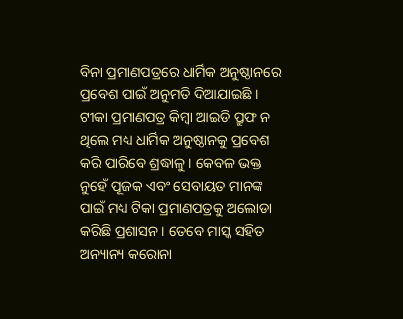ବିନା ପ୍ରମାଣପତ୍ରରେ ଧାର୍ମିକ ଅନୁଷ୍ଠାନରେ ପ୍ରବେଶ ପାଇଁ ଅନୁମତି ଦିଆଯାଇଛି । ଟୀକା ପ୍ରମାଣପତ୍ର କିମ୍ବା ଆଇଡି ପ୍ରୁଫ ନ ଥିଲେ ମଧ୍ୟ ଧାର୍ମିକ ଅନୁଷ୍ଠାନକୁ ପ୍ରବେଶ କରି ପାରିବେ ଶ୍ରଦ୍ଧାଳୁ । କେବଳ ଭକ୍ତ ନୁହେଁ ପୂଜକ ଏବଂ ସେବାୟତ ମାନଙ୍କ ପାଇଁ ମଧ୍ୟ ଟିକା ପ୍ରମାଣପତ୍ରକୁ ଅଲୋଡା କରିଛି ପ୍ରଶାସନ । ତେବେ ମାସ୍କ ସହିତ ଅନ୍ୟାନ୍ୟ କରୋନା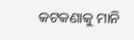କଟକଣାକୁ ମାନି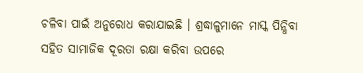ଚଳିବା ପାଇଁ ଅନୁରୋଧ କରାଯାଇଛି । ଶ୍ରଦ୍ଧାଳୁମାନେ ମାସ୍କ ପିନ୍ଧିବା ସହିତ ସାମାଜିକ ଦୂରତା ରକ୍ଷା କରିବା ଉପରେ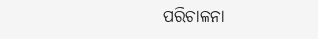ପରିଚାଳନା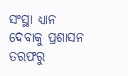ସଂସ୍ଥା ଧ୍ୟାନ ଦେବାକୁ ପ୍ରଶାସନ ତରଫରୁ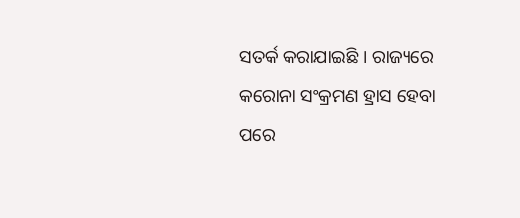ସତର୍କ କରାଯାଇଛି । ରାଜ୍ୟରେ କରୋନା ସଂକ୍ରମଣ ହ୍ରାସ ହେବା ପରେ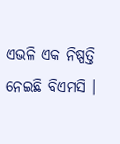ଏଭଳି ଏକ ନିଷ୍ପତ୍ତି ନେଇଛି ବିଏମସି ।